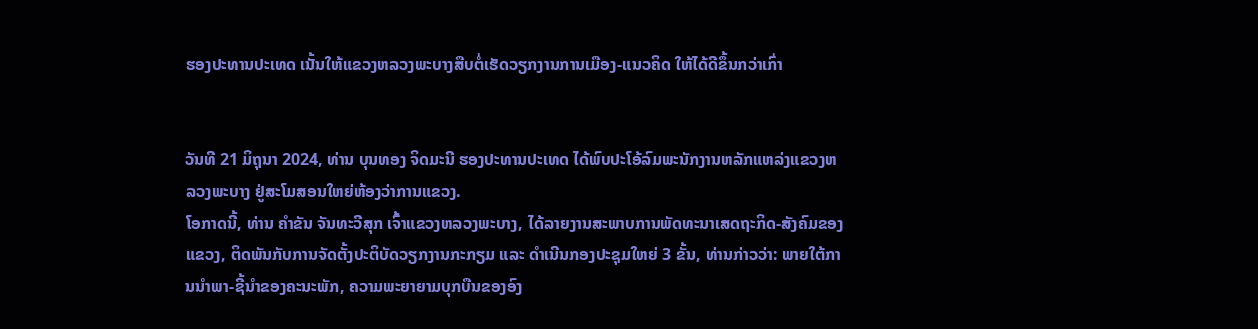ຮອງປະທານປະເທດ ເນັ້ນໃຫ້ແຂວງຫລວງພະບາງສືບຕໍ່ເຮັດວຽກງານການເມືອງ-ແນວຄິດ ໃຫ້ໄດ້ດີຂຶ້ນກວ່າເກົ່າ


ວັນທີ 21 ມິຖຸນາ 2024, ທ່ານ ບຸນທອງ ຈິດມະນີ ຮອງປະທານປະເທດ ໄດ້ພົບປະໂອ້ລົມພະນັກງານຫລັກແຫລ່ງແຂວງຫລວງພະບາງ ຢູ່ສະໂມສອນໃຫຍ່ຫ້ອງວ່າການແຂວງ.
ໂອກາດນີ້, ທ່ານ ຄຳຂັນ ຈັນທະວີສຸກ ເຈົ້າແຂວງຫລວງພະບາງ, ໄດ້ລາຍງານສະພາບການພັດທະນາເສດຖະກິດ-ສັງຄົມຂອງແຂວງ, ຕິດພັນກັບການຈັດຕັ້ງປະຕິບັດວຽກງານກະກຽມ ແລະ ດຳເນີນກອງປະຊຸມໃຫຍ່ 3 ຂັ້ນ, ທ່ານກ່າວວ່າ: ພາຍໃຕ້ການນໍາພາ-ຊີ້ນໍາຂອງຄະນະພັກ, ຄວາມພະຍາຍາມບຸກບືນຂອງອົງ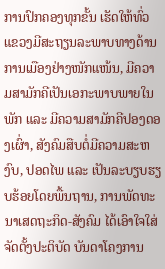ການປົກຄອງທຸກຂັ້ນ ເຮັດໃຫ້ທົ່ວແຂວງມີສະຖຽນລະພາບທາງດ້ານການເມືອງຢ່າງໜັກແໜ້ນ, ມີຄວາມສາມັກຄີເປັນເອກະພາບພາຍໃນພັກ ແລະ ມີຄວາມສາມັກຄີປອງດອງເຜົ່າ, ສັງຄົມສືບຕໍ່ມີຄວາມສະຫງົບ, ປອດໄພ ແລະ ເປັນລະບຽບຮຽບຮ້ອຍໂດຍພື້ນຖານ, ການພັດທະນາເສດຖະກິດ-ສັງຄົມ ໄດ້ເອົາໃຈໃສ່ຈັດຕັ້ງປະຕິບັດ ບັນດາໂຄງການ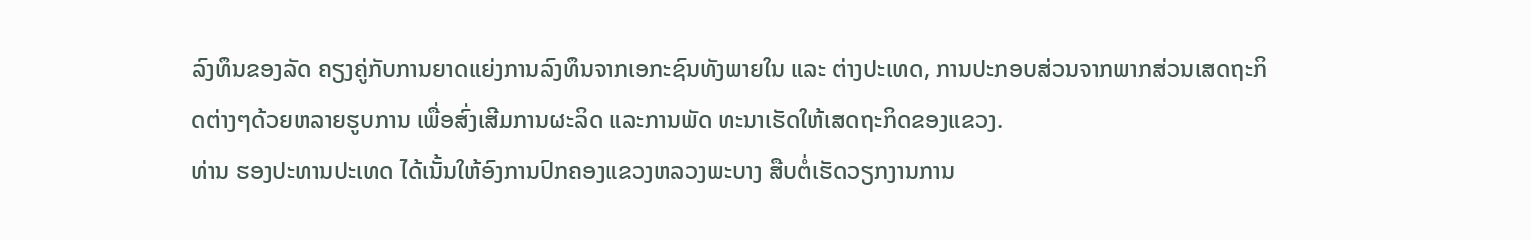ລົງທຶນຂອງລັດ ຄຽງຄູ່ກັບການຍາດແຍ່ງການລົງທຶນຈາກເອກະຊົນທັງພາຍໃນ ແລະ ຕ່າງປະເທດ, ການປະກອບສ່ວນຈາກພາກສ່ວນເສດຖະກິດຕ່າງໆດ້ວຍຫລາຍຮູບການ ເພື່ອສົ່ງເສີມການຜະລິດ ແລະການພັດ ທະນາເຮັດໃຫ້ເສດຖະກິດຂອງແຂວງ.
ທ່ານ ຮອງປະທານປະເທດ ໄດ້ເນັ້ນໃຫ້ອົງການປົກຄອງແຂວງຫລວງພະບາງ ສືບຕໍ່ເຮັດວຽກງານການ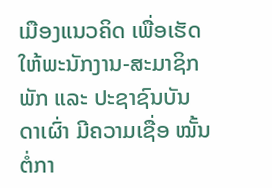ເມືອງແນວຄິດ ເພື່ອເຮັດໃຫ້ພະນັກງານ-ສະມາຊິກພັກ ແລະ ປະຊາຊົນບັນດາເຜົ່າ ມີຄວາມເຊື່ອ ໝັ້ນຕໍ່ກາ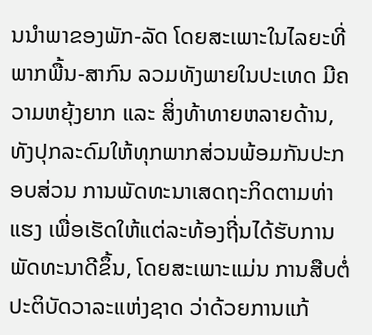ນນຳພາຂອງພັກ-ລັດ ໂດຍສະເພາະໃນໄລຍະທີ່ພາກພື້ນ-ສາກົນ ລວມທັງພາຍໃນປະເທດ ມີຄວາມຫຍຸ້ງຍາກ ແລະ ສິ່ງທ້າທາຍຫລາຍດ້ານ, ທັງປຸກລະດົມໃຫ້ທຸກພາກສ່ວນພ້ອມກັນປະກອບສ່ວນ ການພັດທະນາເສດຖະກິດຕາມທ່າແຮງ ເພື່ອເຮັດໃຫ້ແຕ່ລະທ້ອງຖີ່ນໄດ້ຮັບການພັດທະນາດີຂຶ້ນ, ໂດຍສະເພາະແມ່ນ ການສືບຕໍ່ປະຕິບັດວາລະແຫ່ງຊາດ ວ່າດ້ວຍການແກ້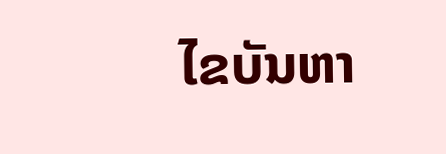ໄຂບັນຫາ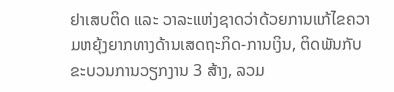ຢາເສບຕິດ ແລະ ວາລະແຫ່ງຊາດວ່າດ້ວຍການແກ້ໄຂຄວາມຫຍຸ້ງຍາກທາງດ້ານເສດຖະກິດ-ການເງິນ, ຕິດພັນກັບຂະບວນການວຽກງານ 3 ສ້າງ, ລວມ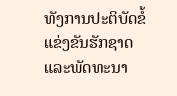ທັງການປະຕິບັດຂໍ້ແຂ່ງຂັນຮັກຊາດ ແລະພັດທະນາ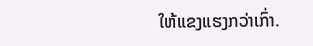ໃຫ້ແຂງແຮງກວ່າເກົ່າ.